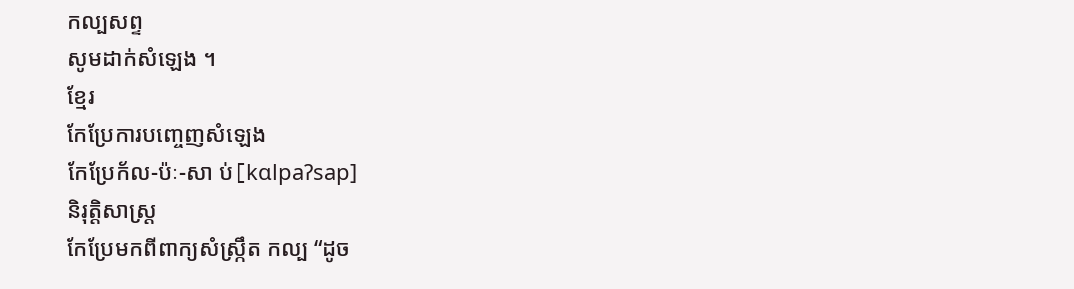កល្បសព្ទ
សូមដាក់សំឡេង ។
ខ្មែរ
កែប្រែការបញ្ចេញសំឡេង
កែប្រែក័ល-ប៉ៈ-សា ប់[kɑlpaʔsap]
និរុត្តិសាស្ត្រ
កែប្រែមកពីពាក្យសំស្ក្រឹត កល្ប “ដូច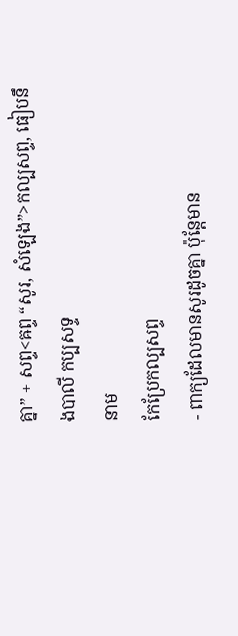គ្នា” + សព្ទ<ឝព្ទ “សូរ, សំឡេង”>កល្បសព្ទ, ធៀបនឹងបាលី កប្បសទ្ទ
នាម
កែប្រែកល្បសព្ទ
- ពាក្យដែលមានសូរដូចគ្នា ប៉ុន្តែមាន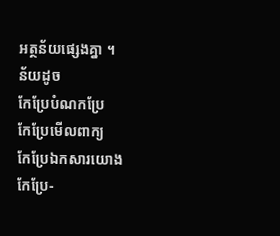អត្ថន័យផ្សេងគ្នា ។
ន័យដូច
កែប្រែបំណកប្រែ
កែប្រែមើលពាក្យ
កែប្រែឯកសារយោង
កែប្រែ-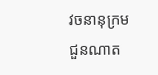វចនានុក្រមជួនណាត